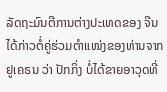ລັດຖະມົນຕີການຕ່າງປະເທດຂອງ ຈີນ ໄດ້ກ່າວຕໍ່ຄູ່ຮ່ວມຕຳແໜ່ງຂອງທ່ານຈາກ ຢູເຄຣນ ວ່າ ປັກກິ່ງ ບໍ່ໄດ້ຂາຍອາວຸດທີ່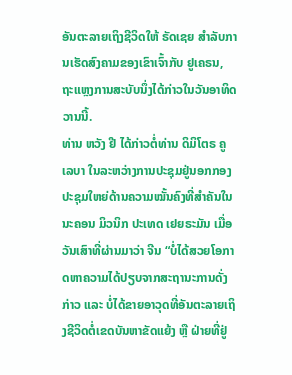ອັນຕະລາຍເຖິງຊີວິດໃຫ້ ຣັດເຊຍ ສຳລັບການເຮັດສົງຄາມຂອງເຂົາເຈົ້າກັບ ຢູເຄຣນ, ຖະແຫຼງການສະບັບນຶ່ງໄດ້ກ່າວໃນວັນອາທິດວານນີ້.
ທ່ານ ຫວັງ ຢີ ໄດ້ກ່າວຕໍ່ທ່ານ ດິມິໂຕຣ ຄູເລບາ ໃນລະຫວ່າງການປະຊຸມຢູ່ນອກກອງປະຊຸມໃຫຍ່ດ້ານຄວາມໝັ້ນຄົງທີ່ສຳຄັນໃນນະຄອນ ມິວນິກ ປະເທດ ເຢຍຣະມັນ ເມື່ອວັນເສົາທີ່ຜ່ານມາວ່າ ຈີນ “ບໍ່ໄດ້ສວຍໂອກາດຫາຄວາມໄດ້ປຽບຈາກສະຖານະການດັ່ງກ່າວ ແລະ ບໍ່ໄດ້ຂາຍອາວຸດທີ່ອັນຕະລາຍເຖິງຊີວິດຕໍ່ເຂດບັນຫາຂັດແຍ້ງ ຫຼື ຝ່າຍທີ່ຢູ່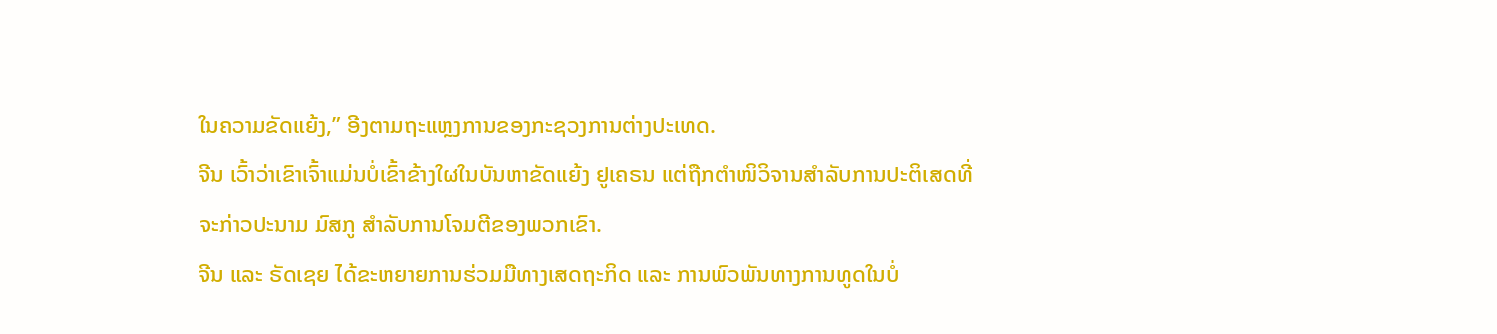ໃນຄວາມຂັດແຍ້ງ,” ອີງຕາມຖະແຫຼງການຂອງກະຊວງການຕ່າງປະເທດ.
ຈີນ ເວົ້າວ່າເຂົາເຈົ້າແມ່ນບໍ່ເຂົ້າຂ້າງໃຜໃນບັນຫາຂັດແຍ້ງ ຢູເຄຣນ ແຕ່ຖືກຕຳໜິວິຈານສຳລັບການປະຕິເສດທີ່ຈະກ່າວປະນາມ ມົສກູ ສຳລັບການໂຈມຕີຂອງພວກເຂົາ.
ຈີນ ແລະ ຣັດເຊຍ ໄດ້ຂະຫຍາຍການຮ່ວມມືທາງເສດຖະກິດ ແລະ ການພົວພັນທາງການທູດໃນບໍ່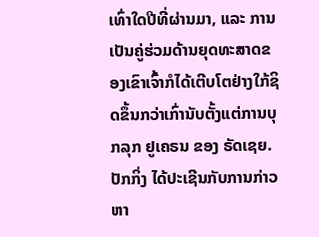ເທົ່າໃດປີທີ່ຜ່ານມາ, ແລະ ການເປັນຄູ່ຮ່ວມດ້ານຍຸດທະສາດຂອງເຂົາເຈົ້າກໍໄດ້ເຕີບໂຕຢ່າງໃກ້ຊິດຂຶ້ນກວ່າເກົ່ານັບຕັ້ງແຕ່ການບຸກລຸກ ຢູເຄຣນ ຂອງ ຣັດເຊຍ.
ປັກກິ່ງ ໄດ້ປະເຊີນກັບການກ່າວຫາ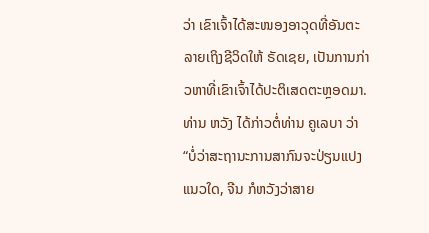ວ່າ ເຂົາເຈົ້າໄດ້ສະໜອງອາວຸດທີ່ອັນຕະລາຍເຖິງຊີວິດໃຫ້ ຣັດເຊຍ, ເປັນການກ່າວຫາທີ່ເຂົາເຈົ້າໄດ້ປະຕິເສດຕະຫຼອດມາ.
ທ່ານ ຫວັງ ໄດ້ກ່າວຕໍ່ທ່ານ ຄູເລບາ ວ່າ “ບໍ່ວ່າສະຖານະການສາກົນຈະປ່ຽນແປງແນວໃດ, ຈີນ ກໍຫວັງວ່າສາຍ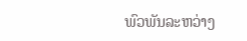ພົວພັນລະຫວ່າງ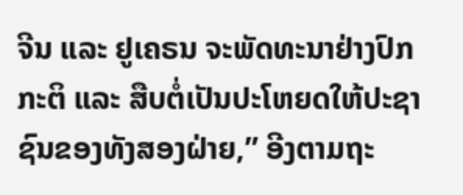ຈີນ ແລະ ຢູເຄຣນ ຈະພັດທະນາຢ່າງປົກກະຕິ ແລະ ສືບຕໍ່ເປັນປະໂຫຍດໃຫ້ປະຊາຊົນຂອງທັງສອງຝ່າຍ,” ອີງຕາມຖະ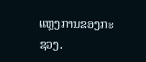ແຫຼງການຂອງກະຊວງ.